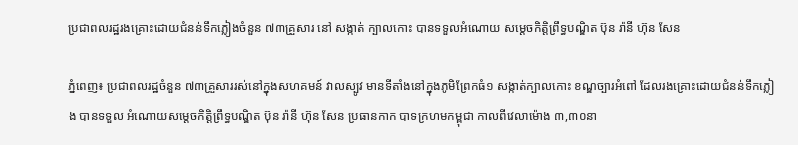ប្រជាពលរដ្ឋរងគ្រោះដោយជំនន់ទឹកភ្លៀងចំនួន ៧៣គ្រួសារ នៅ សង្កាត់ ក្បាលកោះ បានទទួលអំណោយ សម្តេចកិត្តិព្រឹទ្ធបណ្ឌិត ប៊ុន រ៉ានី ហ៊ុន សែន

ភ្នំពេញ៖ ប្រជាពលរដ្ឋចំនួន ៧៣គ្រួសាររស់នៅក្នុងសហគមន៍ វាលស្បូវ មានទីតាំងនៅក្នុងភូមិព្រែកធំ១ សង្កាត់ក្បាលកោះ ខណ្ឌច្បារអំពៅ ដែលរងគ្រោះដោយជំនន់ទឹកភ្លៀង បានទទួល អំណោយសម្តេចកិត្តិព្រឹទ្ធបណ្ឌិត ប៊ុន រ៉ានី ហ៊ុន សែន ប្រធានកាក បាទក្រហមកម្ពុជា កាលពីវេលាម៉ោង ៣,៣០នា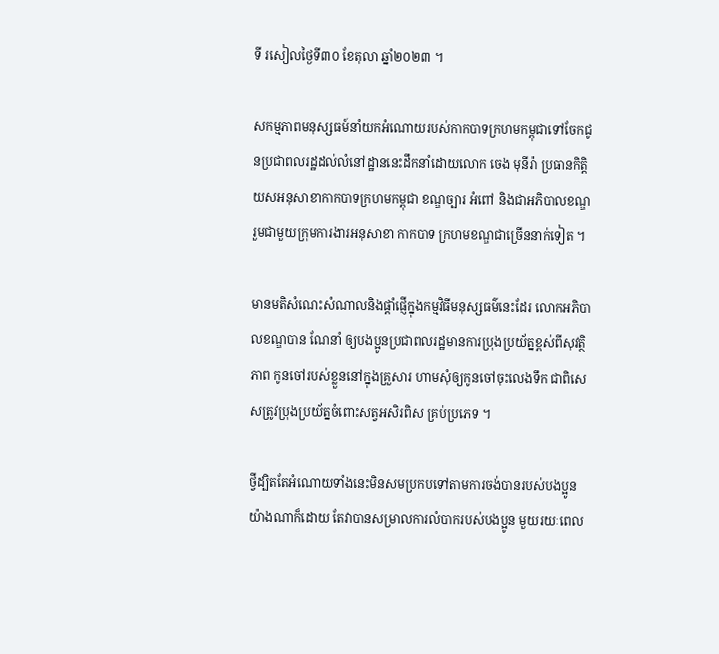ទី រសៀលថ្ងៃទី៣០ ខែតុលា ឆ្នាំ២០២៣ ។

សកម្មភាពមនុស្សធម៍នាំយកអំណោយរបស់កាកបាទក្រហមកម្ពុជាទៅចែកជូនប្រជាពលរដ្ឋដល់លំនៅដ្ឋាននេះដឹកនាំដោយលោក ចេង មុនីរ៉ា ប្រធានកិត្តិយសអនុសាខាកាកបាទក្រហមកម្ពុជា ខណ្ឌច្បារ អំពៅ និងជាអភិបាលខណ្ឌ រួមជាមួយក្រុមការងារអនុសាខា កាកបាទ ក្រហមខណ្ឌជាច្រើននាក់ទៀត ។

មានមតិសំណេះសំណាលនិងផ្ដាំផ្ញើក្នុងកម្មវិធីមនុស្សធម៌នេះដែរ លោកអភិបាលខណ្ឌបាន ណែនាំ ឲ្យបងប្អូនប្រជាពលរដ្ឋមានការប្រុងប្រយ័ត្នខ្ពស់ពីសុវត្ថិភាព កូនចៅរបស់ខ្លួននៅក្នុងគ្រួសារ ហាមសុំឲ្យកូនចៅចុះលេងទឹក ជាពិសេសត្រូវប្រុងប្រយ័ត្នចំពោះសត្វអសិរពិស គ្រប់ប្រភេទ ។

ថ្វីដ្បិតតែអំណោយទាំងនេះមិនសមប្រកបទៅតាមការចង់បានរបស់បងប្អូនយ៉ាងណាក៏ដោយ តែវាបានសម្រាលការលំបាករបស់បងប្អូន មួយរយៈពេល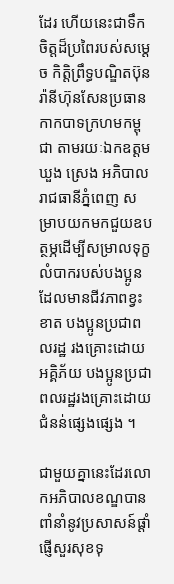ដែរ ហើយនេះជាទឹកចិត្តដ៏ប្រពៃរបស់សម្ដេច កិត្តិព្រឹទ្ធបណ្ឌិតប៊ុនរ៉ានីហ៊ុនសែនប្រធានកាកបាទក្រហមកម្ពុជា តាមរយៈឯកឧត្តម ឃួង ស្រេង អភិបាលរាជធានីភ្នំពេញ សម្រាបយកមកជួយឧបត្ថម្ភដើម្បីសម្រាលទុក្ខលំបាករបស់បងប្អូនដែលមានជីវភាពខ្វះខាត បងប្អូនប្រជាពលរដ្ឋ រងគ្រោះដោយ អគ្គិភ័យ បងប្អូនប្រជាពលរដ្ឋរងគ្រោះដោយជំនន់ផ្សេងផ្សេង ។

ជាមួយគ្នានេះដែរលោកអភិបាលខណ្ឌបានពាំនាំនូវប្រសាសន៍ផ្តាំផ្ញើសួរសុខទុ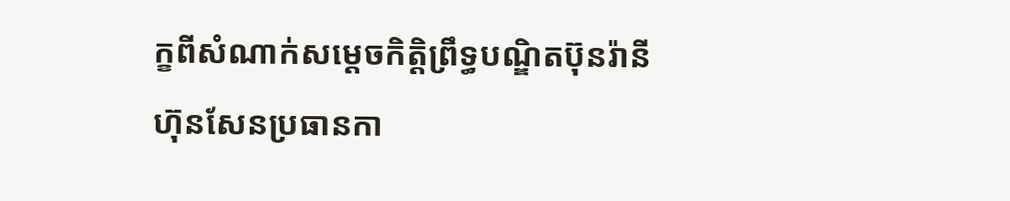ក្ខពីសំណាក់សម្តេចកិត្តិព្រឹទ្ធបណ្ឌិតប៊ុនរ៉ានីហ៊ុនសែនប្រធានកា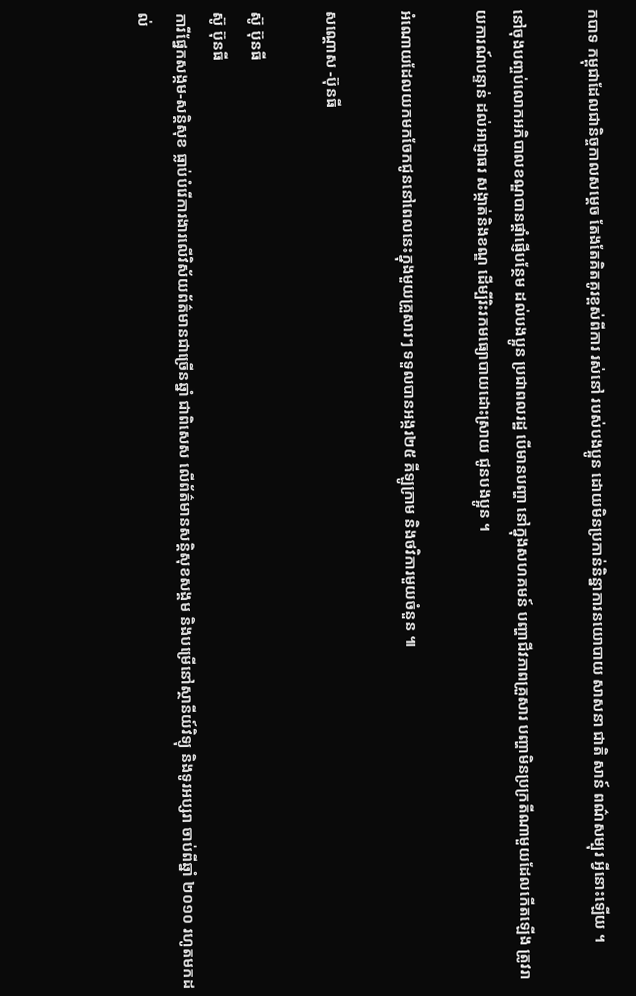កបាទ កម្ពុជាដែលជានិច្ចកាលសម្ដេច តែងតែគិតគូរខ្ពស់ពីការ រស់នៅ របស់បងប្អូន ដោយមិនប្រកាន់និន្នាការនយោបាយ សាសនា ជាតិ សាន៍ ពណ៌សម្បុរ អ្វីនោះឡើយ ។

នៅចុងបញ្ចប់លោកអភិបាលខណ្ឌបានផ្ដាំផ្ញើបន្ថែម ដល់បងប្អូន ប្រជាពលរដ្ឋ បើមានបញ្ហា នៅក្នុងសហគមន៍ បញ្ហាជីវភាពគ្រួសារ បញ្ហាមិនប្រក្រតីណាមួយដែលកើតឡើង ត្រូវរាយការណ៍បន្ទាន់ ដល់អាជ្ញាធរ សង្កាត់និងខណ្ឌ ដើម្បីរិះរកមធ្យោបាយដោះស្រាយ ជូនបងប្អូន ។

អំណោយដែលយកមកចែកជូននៅពេលនេះក្នុងមួយគ្រួសារៗ ទទួលបានអង្ករ២៥ គីឡូក្រាម និងថវិការមួយចំនួន ៕

សណ្តោស -ប៊ុនធី

ស៊ូ ប៊ុនធី
ស៊ូ ប៊ុនធី
ការីផ្នែកសង្កម-សន្តិសុខ ធ្លាប់បំរើការងារលើវិស័យព័ត៌មានជាច្រើនឆ្នាំ ជាពិសេស លើព័ត៌មានសន្តិសុខសង្គម និងបម្រើនៅស្ថានីយ៍វិទ្យុ និងទូរអប្សរា ចាប់ពីឆ្នាំ ២០១០ រហូតមកដល់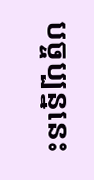បច្ចប្បន្ននេះ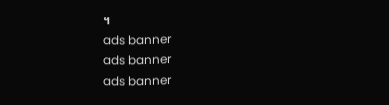។
ads banner
ads banner
ads banner